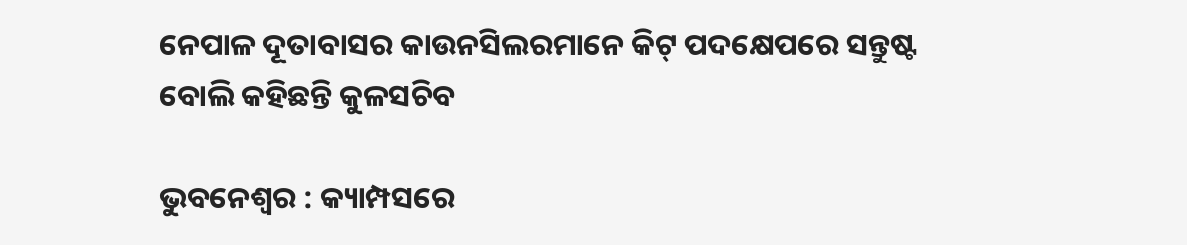ନେପାଳ ଦୂତାବାସର କାଉନସିଲରମାନେ କିଟ୍ ପଦକ୍ଷେପରେ ସନ୍ତୁଷ୍ଟ ବୋଲି କହିଛନ୍ତି କୁଳସଚିବ

ଭୁବନେଶ୍ୱର : କ୍ୟାମ୍ପସରେ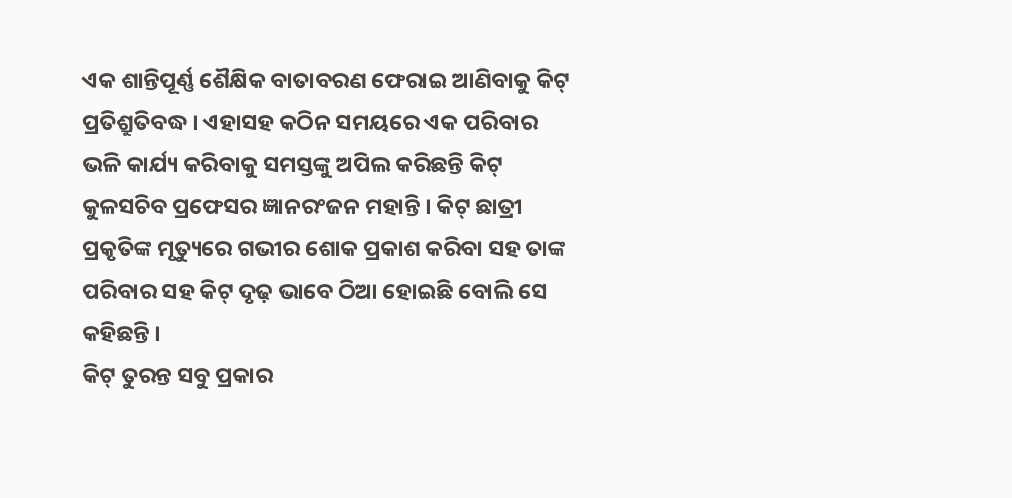ଏକ ଶାନ୍ତିପୂର୍ଣ୍ଣ ଶୈକ୍ଷିକ ବାତାବରଣ ଫେରାଇ ଆଣିବାକୁ କିଟ୍ ପ୍ରତିଶ୍ରୁତିବଦ୍ଧ । ଏହାସହ କଠିନ ସମୟରେ ଏକ ପରିବାର ଭଳି କାର୍ଯ୍ୟ କରିବାକୁ ସମସ୍ତଙ୍କୁ ଅପିଲ କରିଛନ୍ତି କିଟ୍ କୁଳସଚିବ ପ୍ରଫେସର ଜ୍ଞାନରଂଜନ ମହାନ୍ତି । କିଟ୍ ଛାତ୍ରୀ ପ୍ରକୃତିଙ୍କ ମୃତ୍ୟୁରେ ଗଭୀର ଶୋକ ପ୍ରକାଶ କରିବା ସହ ତାଙ୍କ ପରିବାର ସହ କିଟ୍ ଦୃଢ଼ ଭାବେ ଠିଆ ହୋଇଛି ବୋଲି ସେ କହିଛନ୍ତି ।
କିଟ୍ ତୁରନ୍ତ ସବୁ ପ୍ରକାର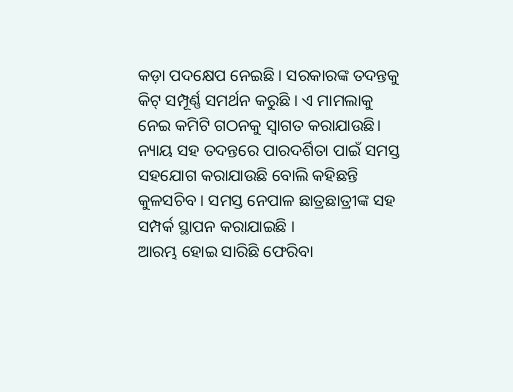କଡ଼ା ପଦକ୍ଷେପ ନେଇଛି । ସରକାରଙ୍କ ତଦନ୍ତକୁ କିଟ୍ ସମ୍ପୂର୍ଣ୍ଣ ସମର୍ଥନ କରୁଛି । ଏ ମାମଲାକୁ ନେଇ କମିଟି ଗଠନକୁ ସ୍ବାଗତ କରାଯାଉଛି। ନ୍ୟାୟ ସହ ତଦନ୍ତରେ ପାରଦର୍ଶିତା ପାଇଁ ସମସ୍ତ ସହଯୋଗ କରାଯାଉଛି ବୋଲି କହିଛନ୍ତି କୁଳସଚିବ । ସମସ୍ତ ନେପାଳ ଛାତ୍ରଛାତ୍ରୀଙ୍କ ସହ ସମ୍ପର୍କ ସ୍ଥାପନ କରାଯାଇଛି ।
ଆରମ୍ଭ ହୋଇ ସାରିଛି ଫେରିବା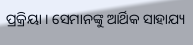ପ୍ରକ୍ରିୟା । ସେମାନଙ୍କୁ ଆର୍ଥିକ ସାହାଯ୍ୟ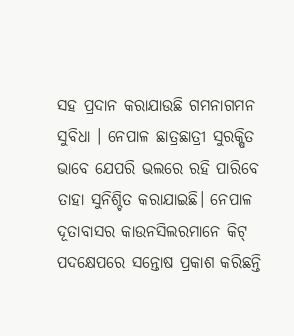ସହ ପ୍ରଦାନ କରାଯାଉଛି ଗମନାଗମନ ସୁବିଧା । ନେପାଳ ଛାତ୍ରଛାତ୍ରୀ ସୁରକ୍ଷିତ ଭାବେ ଯେପରି ଭଲରେ ରହି ପାରିବେ ତାହା ସୁନିଶ୍ଚିତ କରାଯାଇଛି। ନେପାଳ ଦୂତାବାସର କାଉନସିଲରମାନେ କିଟ୍ ପଦକ୍ଷେପରେ ସନ୍ତୋଷ ପ୍ରକାଶ କରିଛନ୍ତି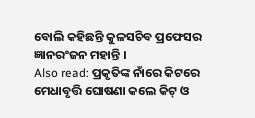ବୋଲି କହିଛନ୍ତି କୁଳସଚିବ ପ୍ରଫେସର ଜ୍ଞାନରଂଜନ ମହାନ୍ତି ।
Also read: ପ୍ରକୃତିଙ୍କ ନାଁରେ କିଟରେ ମେଧାବୃତ୍ତି ଘୋଷଣା କଲେ କିଟ୍ ଓ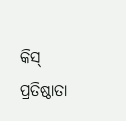କିସ୍ ପ୍ରତିଷ୍ଠାତା